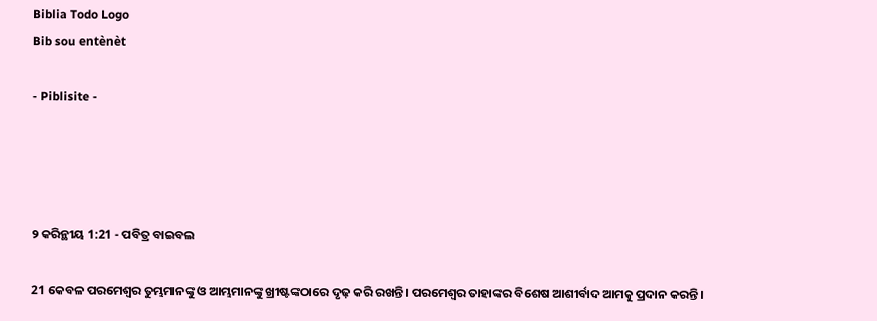Biblia Todo Logo
Bib sou entènèt

- Piblisite -




୨ କରିନ୍ଥୀୟ 1:21 - ପବିତ୍ର ବାଇବଲ

21 କେବଳ ପରମେଶ୍ୱର ତୁମ୍ଭମାନଙ୍କୁ ଓ ଆମ୍ଭମାନଙ୍କୁ ଖ୍ରୀଷ୍ଟଙ୍କଠାରେ ଦୃଢ଼ କରି ରଖନ୍ତି। ପରମେଶ୍ୱର ତାହାଙ୍କର ବିଶେଷ ଆଶୀର୍ବାଦ ଆମକୁ ପ୍ରଦାନ କରନ୍ତି।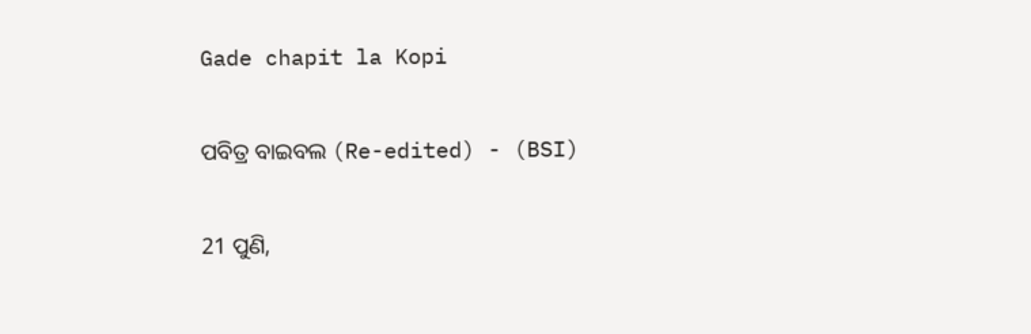Gade chapit la Kopi

ପବିତ୍ର ବାଇବଲ (Re-edited) - (BSI)

21 ପୁଣି,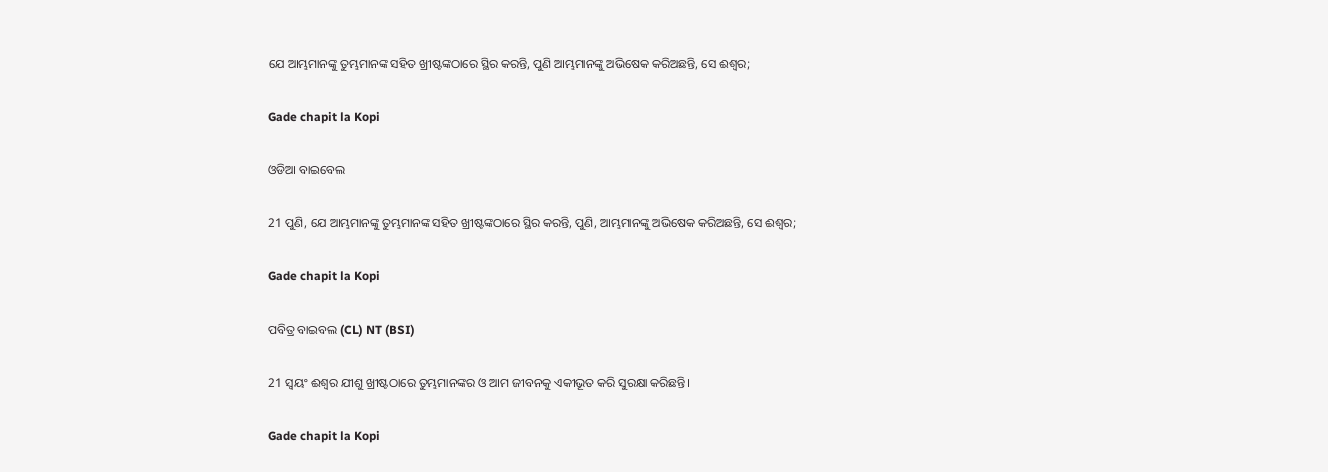ଯେ ଆମ୍ଭମାନଙ୍କୁ ତୁମ୍ଭମାନଙ୍କ ସହିତ ଖ୍ରୀଷ୍ଟଙ୍କଠାରେ ସ୍ଥିର କରନ୍ତି, ପୁଣି ଆମ୍ଭମାନଙ୍କୁ ଅଭିଷେକ କରିଅଛନ୍ତି, ସେ ଈଶ୍ଵର;

Gade chapit la Kopi

ଓଡିଆ ବାଇବେଲ

21 ପୁଣି, ଯେ ଆମ୍ଭମାନଙ୍କୁ ତୁମ୍ଭମାନଙ୍କ ସହିତ ଖ୍ରୀଷ୍ଟଙ୍କଠାରେ ସ୍ଥିର କରନ୍ତି, ପୁଣି, ଆମ୍ଭମାନଙ୍କୁ ଅଭିଷେକ କରିଅଛନ୍ତି, ସେ ଈଶ୍ୱର;

Gade chapit la Kopi

ପବିତ୍ର ବାଇବଲ (CL) NT (BSI)

21 ସ୍ୱୟଂ ଈଶ୍ୱର ଯୀଶୁ ଖ୍ରୀଷ୍ଟଠାରେ ତୁମ୍ଭମାନଙ୍କର ଓ ଆମ ଜୀବନକୁ ଏକୀଭୂତ କରି ସୁରକ୍ଷା କରିଛନ୍ତି।

Gade chapit la Kopi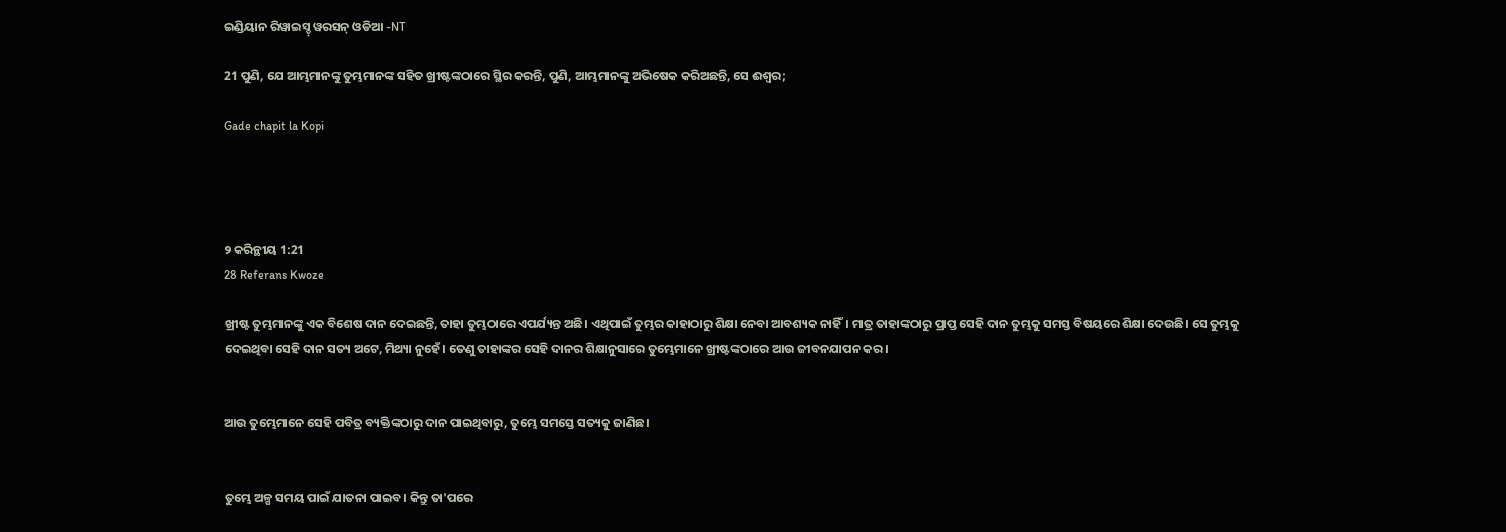ଇଣ୍ଡିୟାନ ରିୱାଇସ୍ଡ୍ ୱରସନ୍ ଓଡିଆ -NT

21 ପୁଣି, ଯେ ଆମ୍ଭମାନଙ୍କୁ ତୁମ୍ଭମାନଙ୍କ ସହିତ ଖ୍ରୀଷ୍ଟଙ୍କଠାରେ ସ୍ଥିର କରନ୍ତି, ପୁଣି, ଆମ୍ଭମାନଙ୍କୁ ଅଭିଷେକ କରିଅଛନ୍ତି, ସେ ଈଶ୍ବର;

Gade chapit la Kopi




୨ କରିନ୍ଥୀୟ 1:21
28 Referans Kwoze

ଖ୍ରୀଷ୍ଟ ତୁମ୍ଭମାନଙ୍କୁ ଏକ ବିଶେଷ ଦାନ ଦେଇଛନ୍ତି, ତାହା ତୁମ୍ଭଠାରେ ଏପର୍ଯ୍ୟନ୍ତ ଅଛି। ଏଥିପାଇଁ ତୁମ୍ଭର କାହାଠାରୁ ଶିକ୍ଷା ନେବା ଆବଶ୍ୟକ ନାହିଁ। ମାତ୍ର ତାହାଙ୍କଠାରୁ ପ୍ରାପ୍ତ ସେହି ଦାନ ତୁମ୍ଭକୁ ସମସ୍ତ ବିଷୟରେ ଶିକ୍ଷା ଦେଉଛି। ସେ ତୁମ୍ଭକୁ ଦେଇଥିବା ସେହି ଦାନ ସତ୍ୟ ଅଟେ, ମିଥ୍ୟା ନୁହେଁ। ତେଣୁ ତାହାଙ୍କର ସେହି ଦାନର ଶିକ୍ଷାନୁସାରେ ତୁମ୍ଭେମାନେ ଖ୍ରୀଷ୍ଟଙ୍କଠାରେ ଆଉ ଜୀବନଯାପନ କର।


ଆଉ ତୁମ୍ଭେମାନେ ସେହି ପବିତ୍ର ବ୍ୟକ୍ତିଙ୍କଠାରୁ ଦାନ ପାଇଥିବାରୁ, ତୁମ୍ଭେ ସମସ୍ତେ ସତ୍ୟକୁ ଜାଣିଛ।


ତୁମ୍ଭେ ଅଳ୍ପ ସମୟ ପାଇଁ ଯାତନା ପାଇବ। କିନ୍ତୁ ତା'ପରେ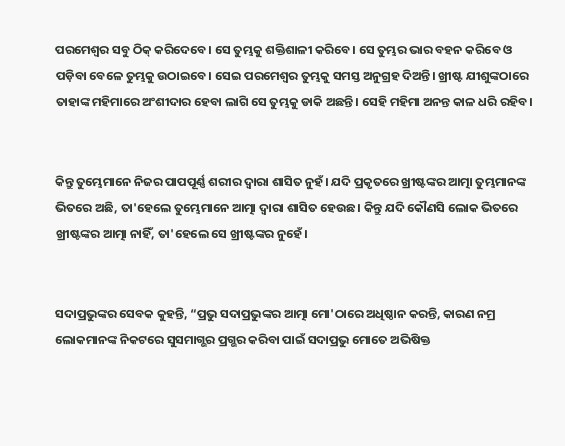ପରମେଶ୍ୱର ସବୁ ଠିକ୍ କରିଦେବେ। ସେ ତୁମ୍ଭକୁ ଶକ୍ତିଶାଳୀ କରିବେ। ସେ ତୁମ୍ଭର ଭାର ବହନ କରିବେ ଓ ପଡ଼ିବା ବେଳେ ତୁମ୍ଭକୁ ଉଠାଇବେ। ସେଇ ପରମେଶ୍ୱର ତୁମ୍ଭକୁ ସମସ୍ତ ଅନୁଗ୍ରହ ଦିଅନ୍ତି। ଖ୍ରୀଷ୍ଟ ଯୀଶୁଙ୍କଠାରେ ତାହାଙ୍କ ମହିମାରେ ଅଂଶୀଦାର ହେବା ଲାଗି ସେ ତୁମ୍ଭକୁ ଡାକି ଅଛନ୍ତି। ସେହି ମହିମା ଅନନ୍ତ କାଳ ଧରି ରହିବ।


କିନ୍ତୁ ତୁମ୍ଭେମାନେ ନିଜର ପାପପୂର୍ଣ୍ଣ ଶରୀର ଦ୍ୱାରା ଶାସିତ ନୁହଁ। ଯଦି ପ୍ରକୃତରେ ଖ୍ରୀଷ୍ଟଙ୍କର ଆତ୍ମା ତୁମ୍ଭମାନଙ୍କ ଭିତରେ ଅଛି, ତା'ହେଲେ ତୁମ୍ଭେମାନେ ଆତ୍ମା ଦ୍ୱାରା ଶାସିତ ହେଉଛ। କିନ୍ତୁ ଯଦି କୌଣସି ଲୋକ ଭିତରେ ଖ୍ରୀଷ୍ଟଙ୍କର ଆତ୍ମା ନାହିଁ, ତା'ହେଲେ ସେ ଖ୍ରୀଷ୍ଟଙ୍କର ନୁହେଁ।


ସଦାପ୍ରଭୁଙ୍କର ସେବକ କୁହନ୍ତି, “ପ୍ରଭୁ ସଦାପ୍ରଭୁଙ୍କର ଆତ୍ମା ମୋ'ଠାରେ ଅଧିଷ୍ଠାନ କରନ୍ତି, କାରଣ ନମ୍ର ଲୋକମାନଙ୍କ ନିକଟରେ ସୁସମାଗ୍ଭର ପ୍ରଗ୍ଭର କରିବା ପାଇଁ ସଦାପ୍ରଭୁ ମୋତେ ଅଭିଷିକ୍ତ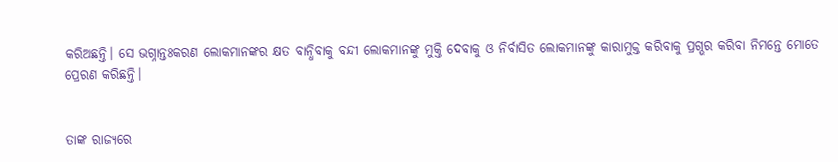କରିଅଛନ୍ତି। ସେ ଭଗ୍ନାନ୍ତଃକରଣ ଲୋକମାନଙ୍କର କ୍ଷତ ବାନ୍ଧିବାକୁ ବନ୍ଦୀ ଲୋକମାନଙ୍କୁ ମୁକ୍ତି ଦେବାକୁ ଓ ନିର୍ବାସିତ ଲୋକମାନଙ୍କୁ କାରାମୁକ୍ତ କରିବାକୁ ପ୍ରଗ୍ଭର କରିବା ନିମନ୍ତେ ମୋତେ ପ୍ରେରଣ କରିଛନ୍ତି।


ତାଙ୍କ ରାଜ୍ୟରେ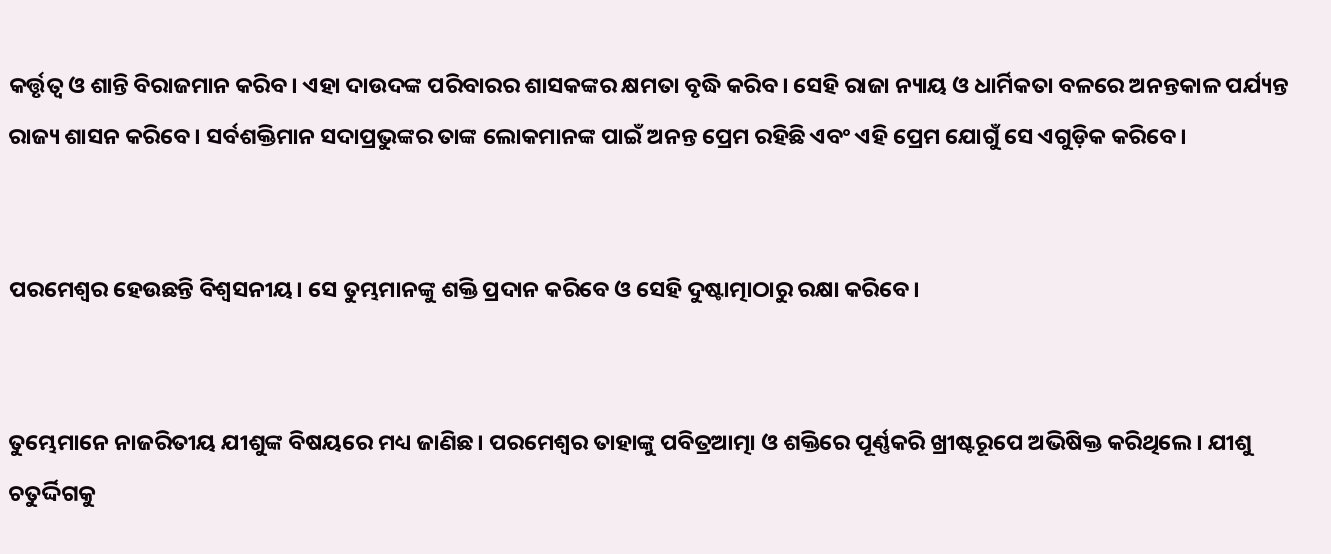କର୍ତ୍ତୃତ୍ୱ ଓ ଶାନ୍ତି ବିରାଜମାନ କରିବ। ଏହା ଦାଉଦଙ୍କ ପରିବାରର ଶାସକଙ୍କର କ୍ଷମତା ବୃଦ୍ଧି କରିବ। ସେହି ରାଜା ନ୍ୟାୟ ଓ ଧାର୍ମିକତା ବଳରେ ଅନନ୍ତକାଳ ପର୍ଯ୍ୟନ୍ତ ରାଜ୍ୟ ଶାସନ କରିବେ। ସର୍ବଶକ୍ତିମାନ ସଦାପ୍ରଭୁଙ୍କର ତାଙ୍କ ଲୋକମାନଙ୍କ ପାଇଁ ଅନନ୍ତ ପ୍ରେମ ରହିଛି ଏବଂ ଏହି ପ୍ରେମ ଯୋଗୁଁ ସେ ଏଗୁଡ଼ିକ କରିବେ।


ପରମେଶ୍ୱର ହେଉଛନ୍ତି ବିଶ୍ୱସନୀୟ। ସେ ତୁମ୍ଭମାନଙ୍କୁ ଶକ୍ତି ପ୍ରଦାନ କରିବେ ଓ ସେହି ଦୁଷ୍ଟାତ୍ମାଠାରୁ ରକ୍ଷା କରିବେ।


ତୁମ୍ଭେମାନେ ନାଜରିତୀୟ ଯୀଶୁଙ୍କ ବିଷୟରେ ମଧ୍ୟ ଜାଣିଛ। ପରମେଶ୍ୱର ତାହାଙ୍କୁ ପବିତ୍ରଆତ୍ମା ଓ ଶକ୍ତିରେ ପୂର୍ଣ୍ଣକରି ଖ୍ରୀଷ୍ଟରୂପେ ଅଭିଷିକ୍ତ କରିଥିଲେ। ଯୀଶୁ ଚତୁର୍ଦ୍ଦିଗକୁ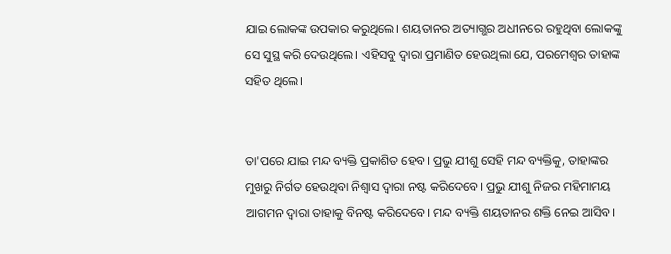ଯାଇ ଲୋକଙ୍କ ଉପକାର କରୁଥିଲେ। ଶୟତାନର ଅତ୍ୟାଗ୍ଭର ଅଧୀନରେ ରହୁଥିବା ଲୋକଙ୍କୁ ସେ ସୁସ୍ଥ କରି ଦେଉଥିଲେ। ଏହିସବୁ ଦ୍ୱାରା ପ୍ରମାଣିତ ହେଉଥିଲା ଯେ, ପରମେଶ୍ୱର ତାହାଙ୍କ ସହିତ ଥିଲେ।


ତା'ପରେ ଯାଇ ମନ୍ଦ ବ୍ୟକ୍ତି ପ୍ରକାଶିତ ହେବ। ପ୍ରଭୁ ଯୀଶୁ ସେହି ମନ୍ଦ ବ୍ୟକ୍ତିକୁ, ତାହାଙ୍କର ମୁଖରୁ ନିର୍ଗତ ହେଉଥିବା ନିଶ୍ୱାସ ଦ୍ୱାରା ନଷ୍ଟ କରିଦେବେ। ପ୍ରଭୁ ଯୀଶୁ ନିଜର ମହିମାମୟ ଆଗମନ ଦ୍ୱାରା ତାହାକୁ ବିନଷ୍ଟ କରିଦେବେ। ମନ୍ଦ ବ୍ୟକ୍ତି ଶୟତାନର ଶକ୍ତି ନେଇ ଆସିବ।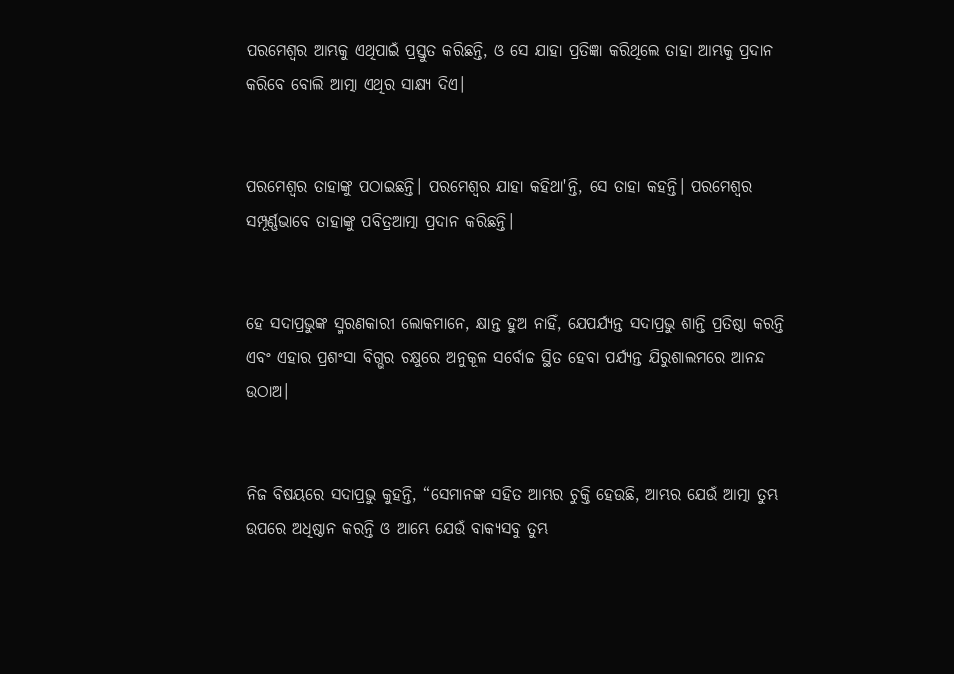ପରମେଶ୍ୱର ଆମ୍ଭକୁ ଏଥିପାଇଁ ପ୍ରସ୍ତୁତ କରିଛନ୍ତି, ଓ ସେ ଯାହା ପ୍ରତିଜ୍ଞା କରିଥିଲେ ତାହା ଆମ୍ଭକୁ ପ୍ରଦାନ କରିବେ ବୋଲି ଆତ୍ମା ଏଥିର ସାକ୍ଷ୍ୟ ଦିଏ।


ପରମେଶ୍ୱର ତାହାଙ୍କୁ ପଠାଇଛନ୍ତି। ପରମେଶ୍ୱର ଯାହା କହିଥା'ନ୍ତି, ସେ ତାହା କହନ୍ତି। ପରମେଶ୍ୱର ସମ୍ପୂର୍ଣ୍ଣଭାବେ ତାହାଙ୍କୁ ପବିତ୍ରଆତ୍ମା ପ୍ରଦାନ କରିଛନ୍ତି।


ହେ ସଦାପ୍ରଭୁଙ୍କ ସ୍ମରଣକାରୀ ଲୋକମାନେ, କ୍ଷାନ୍ତ ହୁଅ ନାହିଁ, ଯେପର୍ଯ୍ୟନ୍ତ ସଦାପ୍ରଭୁ ଶାନ୍ତି ପ୍ରତିଷ୍ଠା କରନ୍ତି ଏବଂ ଏହାର ପ୍ରଶଂସା ବିଗ୍ଭର ଚକ୍ଷୁରେ ଅନୁକୂଳ ସର୍ବୋଚ୍ଚ ସ୍ଥିତ ହେବା ପର୍ଯ୍ୟନ୍ତ ଯିରୁଶାଲମରେ ଆନନ୍ଦ ଉଠାଅ।


ନିଜ ବିଷୟରେ ସଦାପ୍ରଭୁ କୁହନ୍ତି, “ସେମାନଙ୍କ ସହିତ ଆମ୍ଭର ଚୁକ୍ତି ହେଉଛି, ଆମ୍ଭର ଯେଉଁ ଆତ୍ମା ତୁମ୍ଭ ଉପରେ ଅଧିଷ୍ଠାନ କରନ୍ତି ଓ ଆମ୍ଭେ ଯେଉଁ ବାକ୍ୟସବୁ ତୁମ୍ଭ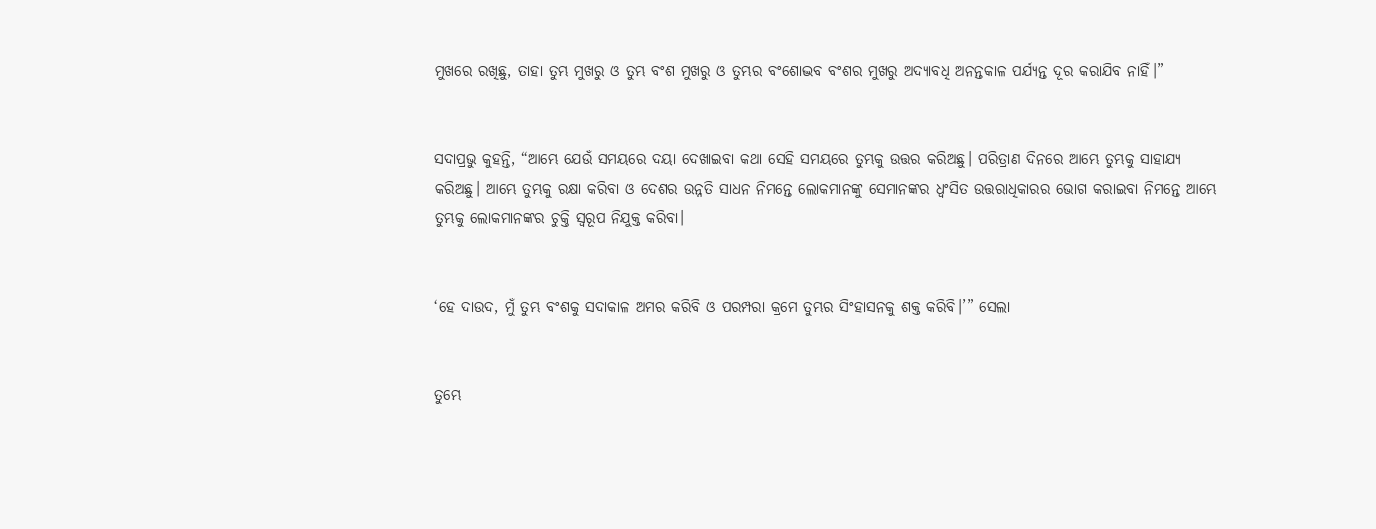ମୁଖରେ ରଖିଛୁ, ତାହା ତୁମ୍ଭ ମୁଖରୁ ଓ ତୁମ୍ଭ ବଂଶ ମୁଖରୁ ଓ ତୁମ୍ଭର ବଂଶୋଦ୍ଭବ ବଂଶର ମୁଖରୁ ଅଦ୍ୟାବଧି ଅନନ୍ତକାଳ ପର୍ଯ୍ୟନ୍ତ ଦୂର କରାଯିବ ନାହିଁ।”


ସଦାପ୍ରଭୁ କୁହନ୍ତି, “ଆମ୍ଭେ ଯେଉଁ ସମୟରେ ଦୟା ଦେଖାଇବା କଥା ସେହି ସମୟରେ ତୁମ୍ଭକୁ ଉତ୍ତର କରିଅଛୁ। ପରିତ୍ରାଣ ଦିନରେ ଆମ୍ଭେ ତୁମ୍ଭକୁ ସାହାଯ୍ୟ କରିଅଛୁ। ଆମ୍ଭେ ତୁମ୍ଭକୁ ରକ୍ଷା କରିବା ଓ ଦେଶର ଉନ୍ନତି ସାଧନ ନିମନ୍ତେ ଲୋକମାନଙ୍କୁ ସେମାନଙ୍କର ଧ୍ୱଂସିତ ଉତ୍ତରାଧିକାରର ଭୋଗ କରାଇବା ନିମନ୍ତେ ଆମ୍ଭେ ତୁମ୍ଭକୁ ଲୋକମାନଙ୍କର ଚୁକ୍ତି ସ୍ୱରୂପ ନିଯୁକ୍ତ କରିବା।


‘ହେ ଦାଉଦ, ମୁଁ ତୁମ୍ଭ ବଂଶକୁ ସଦାକାଳ ଅମର କରିବି ଓ ପରମ୍ପରା କ୍ରମେ ତୁମ୍ଭର ସିଂହାସନକୁ ଶକ୍ତ କରିବି।’” ସେଲା


ତୁମ୍ଭେ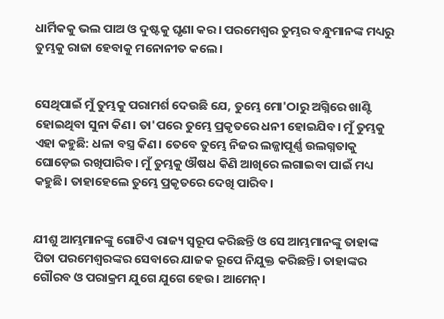ଧାର୍ମିକକୁ ଭଲ ପାଅ ଓ ଦୁଷ୍ଟକୁ ଘୃଣା କର। ପରମେଶ୍ୱର ତୁମ୍ଭର ବନ୍ଧୁମାନଙ୍କ ମଧ୍ୟରୁ ତୁମ୍ଭକୁ ରାଜା ହେବାକୁ ମନୋନୀତ କଲେ।


ସେଥିପାଇଁ ମୁଁ ତୁମ୍ଭକୁ ପରାମର୍ଶ ଦେଉଛି ଯେ, ତୁମ୍ଭେ ମୋ'ଠାରୁ ଅଗ୍ନିରେ ଖାଣ୍ଟି ହୋଇଥିବା ସୁନା କିଣ। ତା'ପରେ ତୁମ୍ଭେ ପ୍ରକୃତରେ ଧନୀ ହୋଇଯିବ। ମୁଁ ତୁମ୍ଭକୁ ଏହା କହୁଛି: ଧଳା ବସ୍ତ୍ର କିଣ। ତେବେ ତୁମ୍ଭେ ନିଜର ଲଜ୍ଜାପୂର୍ଣ୍ଣ ଉଲଗ୍ନତାକୁ ଘୋଡ଼େଇ ରଖିପାରିବ। ମୁଁ ତୁମ୍ଭକୁ ଔଷଧ କିଣି ଆଖିରେ ଲଗାଇବା ପାଇଁ ମଧ୍ୟ କହୁଛି। ତାହାହେଲେ ତୁମ୍ଭେ ପ୍ରକୃତରେ ଦେଖି ପାରିବ।


ଯୀଶୁ ଆମ୍ଭମାନଙ୍କୁ ଗୋଟିଏ ରାଜ୍ୟ ସ୍ୱରୂପ କରିଛନ୍ତି ଓ ସେ ଆମ୍ଭମାନଙ୍କୁ ତାହାଙ୍କ ପିତା ପରମେଶ୍ୱରଙ୍କର ସେବାରେ ଯାଜକ ରୂପେ ନିଯୁକ୍ତ କରିଛନ୍ତି। ତାହାଙ୍କର ଗୌରବ ଓ ପରାକ୍ରମ ଯୁଗେ ଯୁଗେ ହେଉ। ଆମେନ୍।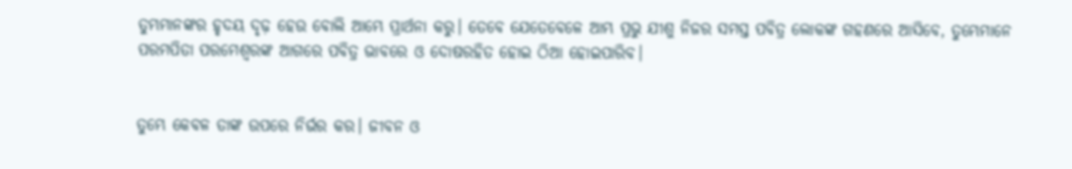ତୁମ୍ଭମାନଙ୍କର ହୃଦୟ ଦୃଢ଼ ହେଉ ବୋଲି ଆମ୍ଭେ ପ୍ରାର୍ଥନା କରୁ। ତେବେ ଯେତେବେଳେ ଆମ୍ଭ ପ୍ରଭୁ ଯୀଶୁ ନିଜର ସମସ୍ତ ପବିତ୍ର ଲୋକଙ୍କ ଗହଣରେ ଆସିବେ, ତୁମ୍ଭେମାନେ ପରମପିତା ପରମେଶ୍ୱରଙ୍କ ଆଗରେ ପବିତ୍ର ଭାବରେ ଓ ଦୋଷରହିତ ହୋଇ ଠିଆ ହୋଇପାରିବ।


ତୁମ୍ଭେ କେବଳ ତାଙ୍କ ଉପରେ ନିର୍ଭର କର। ଜୀବନ ଓ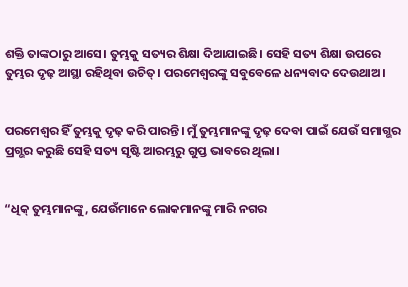ଶକ୍ତି ତାଙ୍କଠାରୁ ଆସେ। ତୁମ୍ଭକୁ ସତ୍ୟର ଶିକ୍ଷା ଦିଆଯାଇଛି। ସେହି ସତ୍ୟ ଶିକ୍ଷା ଉପରେ ତୁମ୍ଭର ଦୃଢ଼ ଆସ୍ଥା ରହିଥିବା ଉଚିତ୍। ପରମେଶ୍ୱରଙ୍କୁ ସବୁବେଳେ ଧନ୍ୟବାଦ ଦେଉଥାଅ।


ପରମେଶ୍ୱର ହିଁ ତୁମ୍ଭକୁ ଦୃଢ଼ କରି ପାରନ୍ତି। ମୁଁ ତୁମ୍ଭମାନଙ୍କୁ ଦୃଢ଼ ଦେବା ପାଇଁ ଯେଉଁ ସମାଗ୍ଭର ପ୍ରଗ୍ଭର କରୁଛି ସେହି ସତ୍ୟ ସୃଷ୍ଟି ଆରମ୍ଭରୁ ଗୁପ୍ତ ଭାବରେ ଥିଲା।


“ଧିକ୍ ତୁମ୍ଭମାନଙ୍କୁ, ଯେଉଁମାନେ ଲୋକମାନଙ୍କୁ ମାରି ନଗର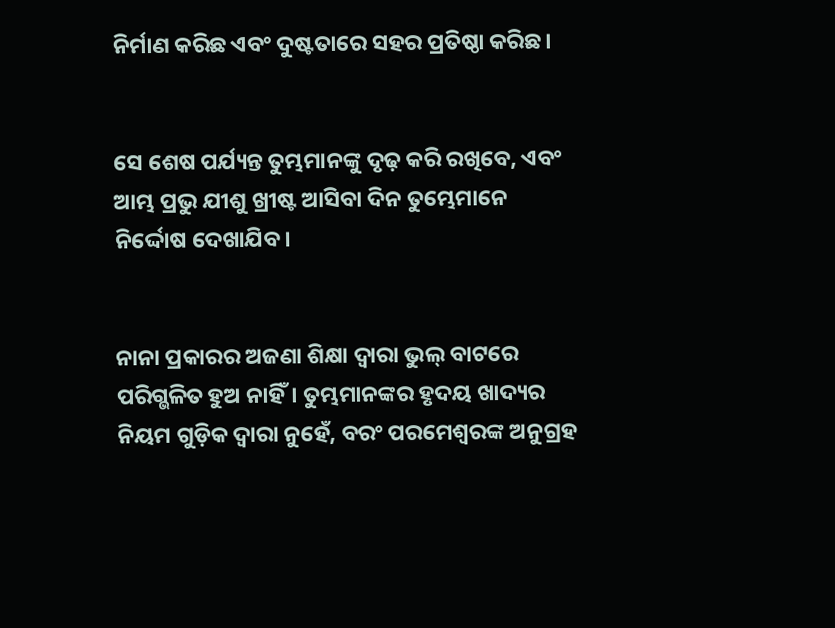ନିର୍ମାଣ କରିଛ ଏବଂ ଦୁଷ୍ଟତାରେ ସହର ପ୍ରତିଷ୍ଠା କରିଛ।


ସେ ଶେଷ ପର୍ଯ୍ୟନ୍ତ ତୁମ୍ଭମାନଙ୍କୁ ଦୃଢ଼ କରି ରଖିବେ, ଏବଂ ଆମ୍ଭ ପ୍ରଭୁ ଯୀଶୁ ଖ୍ରୀଷ୍ଟ ଆସିବା ଦିନ ତୁମ୍ଭେମାନେ ନିର୍ଦ୍ଦୋଷ ଦେଖାଯିବ।


ନାନା ପ୍ରକାରର ଅଜଣା ଶିକ୍ଷା ଦ୍ୱାରା ଭୁଲ୍ ବାଟରେ ପରିଗ୍ଭଳିତ ହୁଅ ନାହିଁ। ତୁମ୍ଭମାନଙ୍କର ହୃଦୟ ଖାଦ୍ୟର ନିୟମ ଗୁଡ଼ିକ ଦ୍ୱାରା ନୁହେଁ, ବରଂ ପରମେଶ୍ୱରଙ୍କ ଅନୁଗ୍ରହ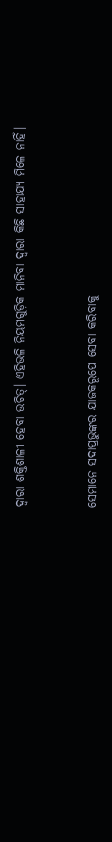ଦ୍ୱାରା ଶକ୍ତିଶାଳୀ ହେବା ଉଚିତ୍। ଏହିଭଳି ନିୟମଗୁଡ଼ିକ ମାନିବା ଦ୍ୱାରା କିଛି ସାହାଯ୍ୟ ମିଳେ ନାହିଁ।


ସେମାନେ ସଦାପ୍ରଭୁଙ୍କର ଯାଜକରୂପେ ସେବା କରିବାକୁ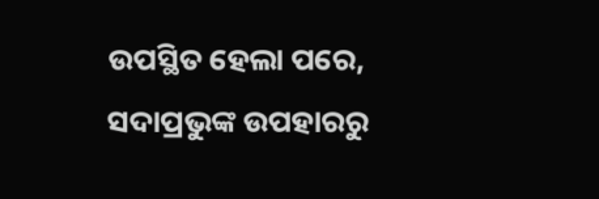ଉପସ୍ଥିତ ହେଲା ପରେ, ସଦାପ୍ରଭୁଙ୍କ ଉପହାରରୁ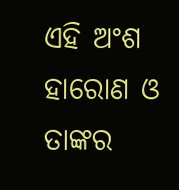ଏହି ଅଂଶ ହାରୋଣ ଓ ତାଙ୍କର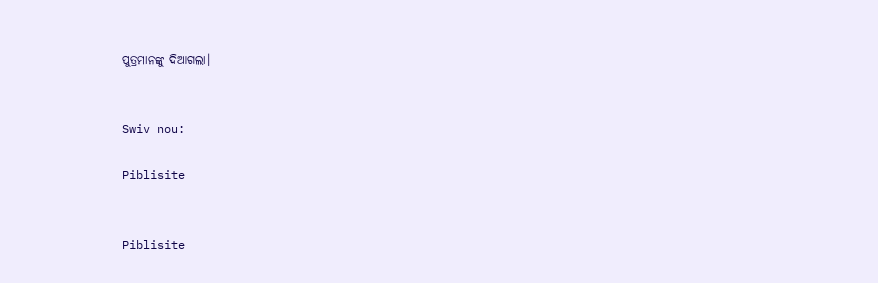ପୁତ୍ରମାନଙ୍କୁ ଦିଆଗଲା।


Swiv nou:

Piblisite


Piblisite